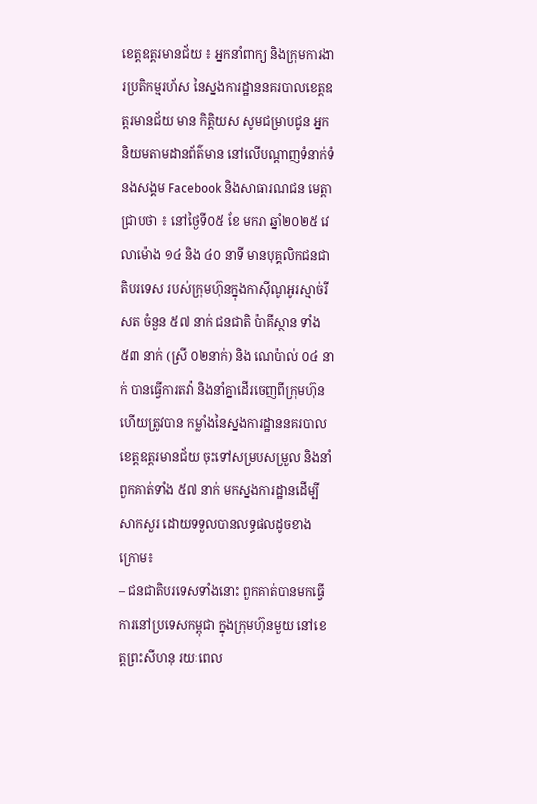ខេត្តឧត្តរមានជ័យ ៖ អ្នកនាំពាក្យ និងក្រុមការងារប្រតិកម្មរហ័ស នៃស្នងការដ្ឋាននគរបាលខេត្តឧត្តរមានជ័យ មាន កិត្តិយស សូមជម្រាបជូន អ្នកនិយមតាមដានព័ត៌មាន នៅលើបណ្តាញទំនាក់ទំនងសង្គម Facebook និងសាធារណជន មេត្តាជ្រាបថា ៖ នៅថ្ងៃទី០៥ ខែ មករា ឆ្នាំ២០២៥ វេលាម៉ោង ១៤ និង ៤០ នាទី មានបុគ្គលិកជនជាតិបរទេស របស់ក្រុមហ៊ុនក្នុងកាស៊ីណូអូរស្មាច់រីសត ចំនួន ៥៧ នាក់ ជនជាតិ ប៉ាគីស្ថាន ទាំង ៥៣ នាក់ (ស្រី ០២នាក់) និង ណេប៉ាល់ ០៤ នាក់ បានធ្វើការតវ៉ា និងនាំគ្នាដើរចេញពីក្រុមហ៊ុន ហើយត្រូវបាន កម្លាំងនៃស្នងការដ្ឋាននគរបាលខេត្តឧត្តរមានជ័យ ចុះទៅសម្របសម្រួល និងនាំពួកគាត់ទាំង ៥៧ នាក់ មកស្នងការដ្ឋានដើម្បីសាកសួរ ដោយទទួលបានលទ្ធផលដូចខាង ក្រោម៖
– ជនជាតិបរទេសទាំងនោះ ពួកគាត់បានមកធ្វើការនៅប្រទេសកម្ពុជា ក្នុងក្រុមហ៊ុនមួយ នៅខេត្តព្រះសីហនុ រយៈពេល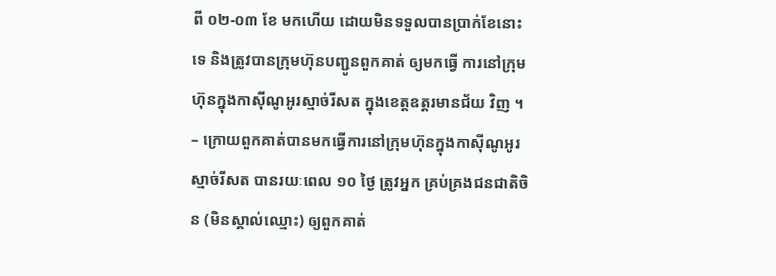ពី ០២-០៣ ខែ មកហើយ ដោយមិនទទួលបានប្រាក់ខែនោះទេ និងត្រូវបានក្រុមហ៊ុនបញ្ជូនពួកគាត់ ឲ្យមកធ្វើ ការនៅក្រុមហ៊ុនក្នុងកាស៊ីណូអូរស្មាច់រីសត ក្នុងខេត្តឧត្តរមានជ័យ វិញ ។
– ក្រោយពួកគាត់បានមកធ្វើការនៅក្រុមហ៊ុនក្នុងកាស៊ីណូអូរស្មាច់រីសត បានរយៈពេល ១០ ថ្ងៃ ត្រូវអ្នក គ្រប់គ្រងជនជាតិចិន (មិនស្គាល់ឈ្មោះ) ឲ្យពួកគាត់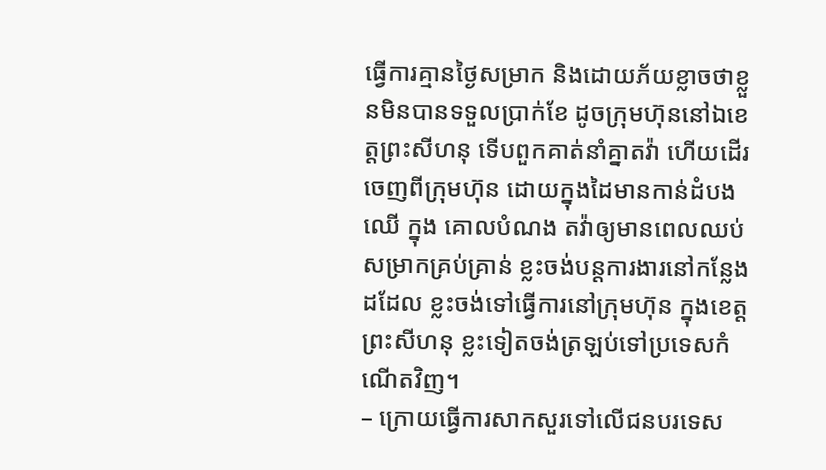ធ្វើការគ្មានថ្ងៃសម្រាក និងដោយភ័យខ្លាចថាខ្លួនមិនបានទទួលប្រាក់ខែ ដូចក្រុមហ៊ុននៅឯខេត្តព្រះសីហនុ ទើបពួកគាត់នាំគ្នាតវ៉ា ហើយដើរចេញពីក្រុមហ៊ុន ដោយក្នុងដៃមានកាន់ដំបងឈើ ក្នុង គោលបំណង តវ៉ាឲ្យមានពេលឈប់សម្រាកគ្រប់គ្រាន់ ខ្លះចង់បន្តការងារនៅកន្លែងដដែល ខ្លះចង់ទៅធ្វើការនៅក្រុមហ៊ុន ក្នុងខេត្តព្រះសីហនុ ខ្លះទៀតចង់ត្រឡប់ទៅប្រទេសកំណើតវិញ។
– ក្រោយធ្វើការសាកសួរទៅលើជនបរទេស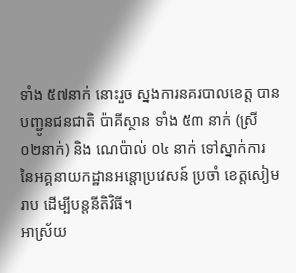ទាំង ៥៧នាក់ នោះរួច ស្នងការនគរបាលខេត្ត បានបញ្ជូនជនជាតិ ប៉ាគីស្ថាន ទាំង ៥៣ នាក់ (ស្រី ០២នាក់) និង ណេប៉ាល់ ០៤ នាក់ ទៅស្នាក់ការ នៃអគ្គនាយកដ្ឋានអន្តោប្រវេសន៍ ប្រចាំ ខេត្តសៀមរាប ដើម្បីបន្តនីតិវិធី។
អាស្រ័យ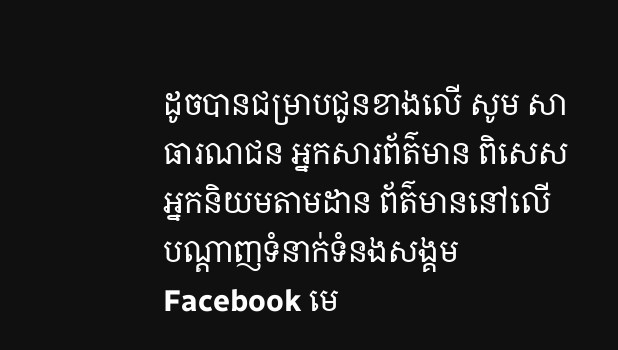ដូចបានជម្រាបជូនខាងលើ សូម សាធារណជន អ្នកសារព័ត៌មាន ពិសេសអ្នកនិយមតាមដាន ព័ត៌មាននៅលើបណ្តាញទំនាក់ទំនងសង្គម Facebook មេ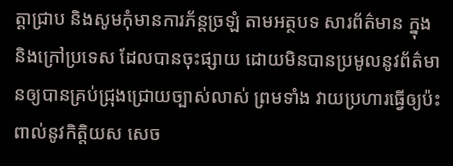ត្តាជ្រាប និងសូមកុំមានការភ័ន្តច្រឡំ តាមអត្ថបទ សារព័ត៌មាន ក្នុង និងក្រៅប្រទេស ដែលបានចុះផ្សាយ ដោយមិនបានប្រមូលនូវព័ត៌មានឲ្យបានគ្រប់ជ្រុងជ្រោយច្បាស់លាស់ ព្រមទាំង វាយប្រហារធ្វើឲ្យប៉ះពាល់នូវកិត្តិយស សេច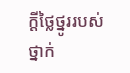ក្តីថ្លៃថ្នូររបស់ថ្នាក់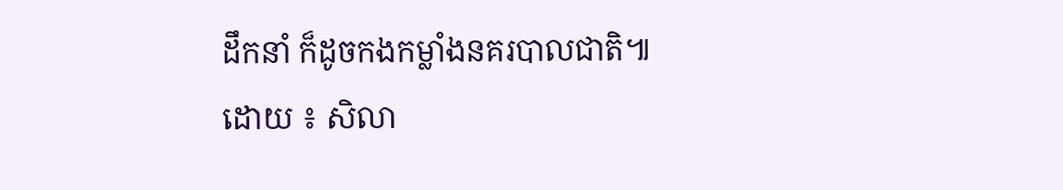ដឹកនាំ ក៏ដូចកងកម្លាំងនគរបាលជាតិ៕
ដោយ ៖ សិលា